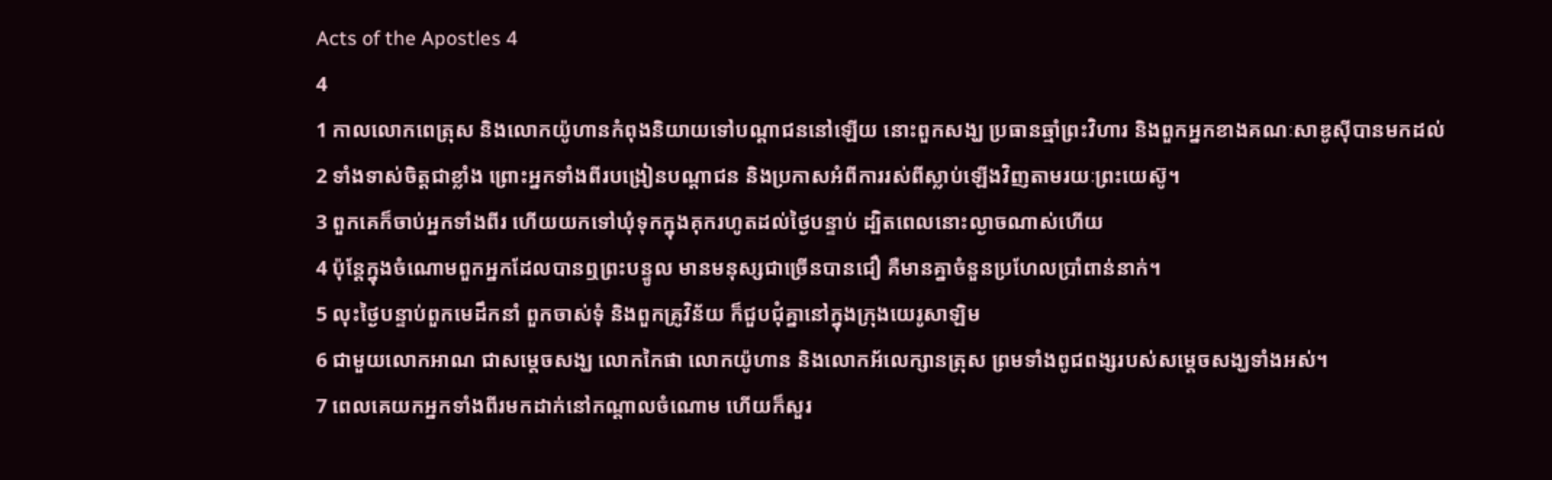Acts of the Apostles 4
4
1 កាលលោកពេត្រុស និងលោកយ៉ូហានកំពុងនិយាយទៅបណ្ដាជននៅឡើយ នោះពួកសង្ឃ ប្រធានឆ្មាំព្រះវិហារ និងពួកអ្នកខាងគណៈសាឌូស៊ីបានមកដល់
2 ទាំងទាស់ចិត្ដជាខ្លាំង ព្រោះអ្នកទាំងពីរបង្រៀនបណ្ដាជន និងប្រកាសអំពីការរស់ពីស្លាប់ឡើងវិញតាមរយៈព្រះយេស៊ូ។
3 ពួកគេក៏ចាប់អ្នកទាំងពីរ ហើយយកទៅឃុំទុកក្នុងគុករហូតដល់ថ្ងៃបន្ទាប់ ដ្បិតពេលនោះល្ងាចណាស់ហើយ
4 ប៉ុន្ដែក្នុងចំណោមពួកអ្នកដែលបានឮព្រះបន្ទូល មានមនុស្សជាច្រើនបានជឿ គឺមានគ្នាចំនួនប្រហែលប្រាំពាន់នាក់។
5 លុះថ្ងៃបន្ទាប់ពួកមេដឹកនាំ ពួកចាស់ទុំ និងពួកគ្រូវិន័យ ក៏ជួបជុំគ្នានៅក្នុងក្រុងយេរូសាឡិម
6 ជាមួយលោកអាណ ជាសម្ដេចសង្ឃ លោកកៃផា លោកយ៉ូហាន និងលោកអ័លេក្សានត្រុស ព្រមទាំងពូជពង្សរបស់សម្ដេចសង្ឃទាំងអស់។
7 ពេលគេយកអ្នកទាំងពីរមកដាក់នៅកណ្ដាលចំណោម ហើយក៏សួរ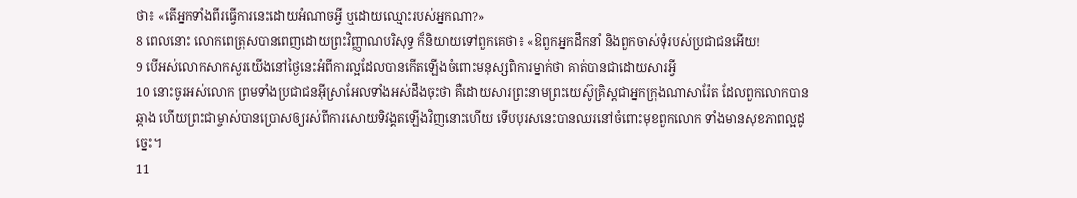ថា៖ «តើអ្នកទាំងពីរធ្វើការនេះដោយអំណាចអ្វី ឬដោយឈ្មោះរបស់អ្នកណា?»
8 ពេលនោះ លោកពេត្រុសបានពេញដោយព្រះវិញ្ញាណបរិសុទ្ធ ក៏និយាយទៅពួកគេថា៖ «ឱពួកអ្នកដឹកនាំ និងពួកចាស់ទុំរបស់ប្រជាជនអើយ!
9 បើអស់លោកសាកសួរយើងនៅថ្ងៃនេះអំពីការល្អដែលបានកើតឡើងចំពោះមនុស្សពិការម្នាក់ថា គាត់បានជាដោយសារអ្វី
10 នោះចូរអស់លោក ព្រមទាំងប្រជាជនអ៊ីស្រាអែលទាំងអស់ដឹងចុះថា គឺដោយសារព្រះនាមព្រះយេស៊ូគ្រិស្ដជាអ្នកក្រុងណាសារ៉ែត ដែលពួកលោកបានឆ្កាង ហើយព្រះជាម្ចាស់បានប្រោសឲ្យរស់ពីការសោយទិវង្គតឡើងវិញនោះហើយ ទើបបុរសនេះបានឈរនៅចំពោះមុខពួកលោក ទាំងមានសុខភាពល្អដូច្នេះ។
11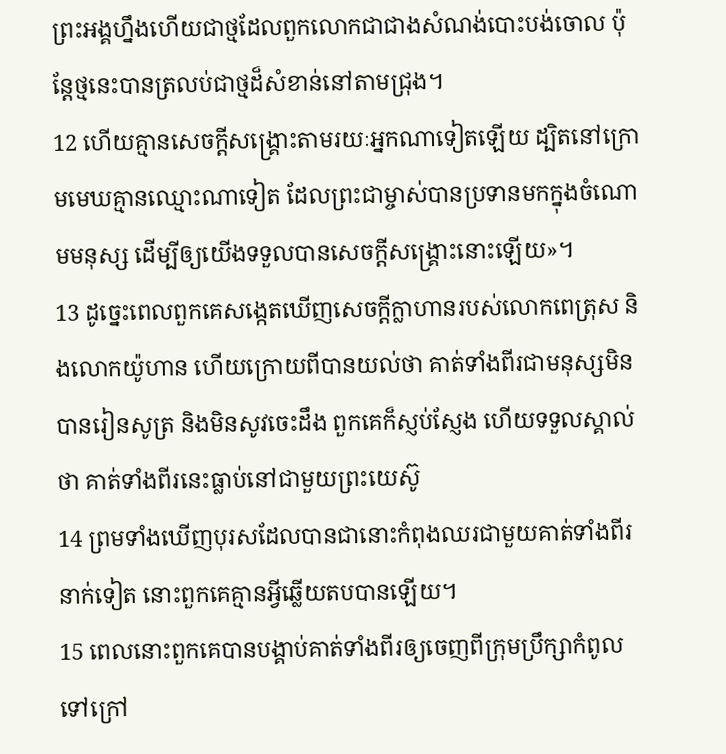ព្រះអង្គហ្នឹងហើយជាថ្មដែលពួកលោកជាជាងសំណង់បោះបង់ចោល ប៉ុន្ដែថ្មនេះបានត្រលប់ជាថ្មដ៏សំខាន់នៅតាមជ្រុង។
12 ហើយគ្មានសេចក្ដីសង្គ្រោះតាមរយៈអ្នកណាទៀតឡើយ ដ្បិតនៅក្រោមមេឃគ្មានឈ្មោះណាទៀត ដែលព្រះជាម្ចាស់បានប្រទានមកក្នុងចំណោមមនុស្ស ដើម្បីឲ្យយើងទទួលបានសេចក្ដីសង្គ្រោះនោះឡើយ»។
13 ដូច្នេះពេលពួកគេសង្កេតឃើញសេចក្ដីក្លាហានរបស់លោកពេត្រុស និងលោកយ៉ូហាន ហើយក្រោយពីបានយល់ថា គាត់ទាំងពីរជាមនុស្សមិនបានរៀនសូត្រ និងមិនសូវចេះដឹង ពួកគេក៏ស្ញប់ស្ញែង ហើយទទួលស្គាល់ថា គាត់ទាំងពីរនេះធ្លាប់នៅជាមួយព្រះយេស៊ូ
14 ព្រមទាំងឃើញបុរសដែលបានជានោះកំពុងឈរជាមួយគាត់ទាំងពីរនាក់ទៀត នោះពួកគេគ្មានអ្វីឆ្លើយតបបានឡើយ។
15 ពេលនោះពួកគេបានបង្គាប់គាត់ទាំងពីរឲ្យចេញពីក្រុមប្រឹក្សាកំពូលទៅក្រៅ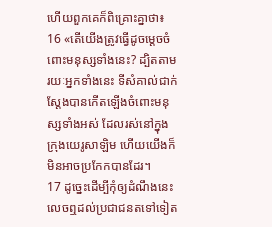ហើយពួកគេក៏ពិគ្រោះគ្នាថា៖
16 «តើយើងត្រូវធ្វើដូចម្ដេចចំពោះមនុស្សទាំងនេះ? ដ្បិតតាមរយៈអ្នកទាំងនេះ ទីសំគាល់ជាក់ស្ដែងបានកើតឡើងចំពោះមនុស្សទាំងអស់ ដែលរស់នៅក្នុងក្រុងយេរូសាឡិម ហើយយើងក៏មិនអាចប្រកែកបានដែរ។
17 ដូច្នេះដើម្បីកុំឲ្យដំណឹងនេះលេចឮដល់ប្រជាជនតទៅទៀត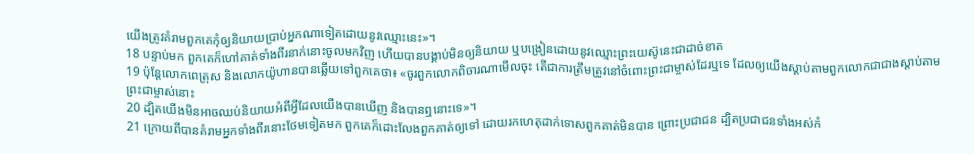យើងត្រូវគំរាមពួកគេកុំឲ្យនិយាយប្រាប់អ្នកណាទៀតដោយនូវឈ្មោះនេះ»។
18 បន្ទាប់មក ពួកគេក៏ហៅគាត់ទាំងពីរនាក់នោះចូលមកវិញ ហើយបានបង្គាប់មិនឲ្យនិយាយ ឬបង្រៀនដោយនូវឈ្មោះព្រះយេស៊ូនេះជាដាច់ខាត
19 ប៉ុន្ដែលោកពេត្រុស និងលោកយ៉ូហានបានឆ្លើយទៅពួកគេថា៖ «ចូរពួកលោកពិចារណាមើលចុះ តើជាការត្រឹមត្រូវនៅចំពោះព្រះជាម្ចាស់ដែរឬទេ ដែលឲ្យយើងស្ដាប់តាមពួកលោកជាជាងស្ដាប់តាមព្រះជាម្ចាស់នោះ
20 ដ្បិតយើងមិនអាចឈប់និយាយអំពីអ្វីដែលយើងបានឃើញ និងបានឮនោះទេ»។
21 ក្រោយពីបានគំរាមអ្នកទាំងពីរនោះថែមទៀតមក ពួកគេក៏ដោះលែងពួកគាត់ឲ្យទៅ ដោយរកហេតុដាក់ទោសពួកគាត់មិនបាន ព្រោះប្រជាជន ដ្បិតប្រជាជនទាំងអស់កំ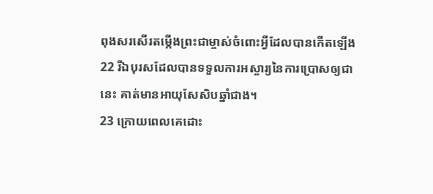ពុងសរសើរតម្កើងព្រះជាម្ចាស់ចំពោះអ្វីដែលបានកើតឡើង
22 រីឯបុរសដែលបានទទួលការអស្ចារ្យនៃការប្រោសឲ្យជានេះ គាត់មានអាយុសែសិបឆ្នាំជាង។
23 ក្រោយពេលគេដោះ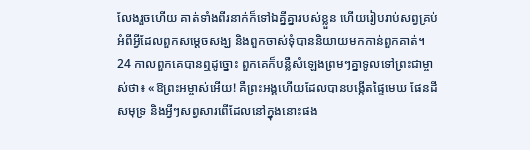លែងរួចហើយ គាត់ទាំងពីរនាក់ក៏ទៅឯគ្នីគ្នារបស់ខ្លួន ហើយរៀបរាប់សព្វគ្រប់អំពីអ្វីដែលពួកសម្ដេចសង្ឃ និងពួកចាស់ទុំបាននិយាយមកកាន់ពួកគាត់។
24 កាលពួកគេបានឮដូច្នោះ ពួកគេក៏បន្លឺសំឡេងព្រមៗគ្នាទូលទៅព្រះជាម្ចាស់ថា៖ «ឱព្រះអម្ចាស់អើយ! គឺព្រះអង្គហើយដែលបានបង្កើតផ្ទៃមេឃ ផែនដី សមុទ្រ និងអ្វីៗសព្វសារពើដែលនៅក្នុងនោះផង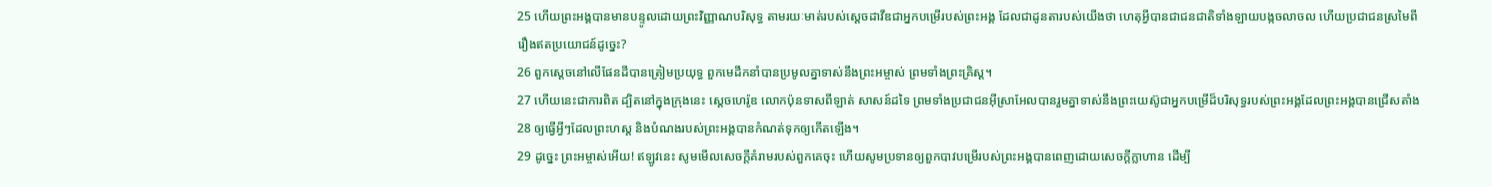25 ហើយព្រះអង្គបានមានបន្ទូលដោយព្រះវិញ្ញាណបរិសុទ្ធ តាមរយៈមាត់របស់ស្ដេចដាវីឌជាអ្នកបម្រើរបស់ព្រះអង្គ ដែលជាដូនតារបស់យើងថា ហេតុអ្វីបានជាជនជាតិទាំងឡាយបង្កចលាចល ហើយប្រជាជនស្រមៃពីរឿងឥតប្រយោជន៍ដូច្នេះ?
26 ពួកស្ដេចនៅលើផែនដីបានត្រៀមប្រយុទ្ធ ពួកមេដឹកនាំបានប្រមូលគ្នាទាស់នឹងព្រះអម្ចាស់ ព្រមទាំងព្រះគ្រិស្ដ។
27 ហើយនេះជាការពិត ដ្បិតនៅក្នុងក្រុងនេះ ស្ដេចហេរ៉ូឌ លោកប៉ុនទាសពីឡាត់ សាសន៍ដទៃ ព្រមទាំងប្រជាជនអ៊ីស្រាអែលបានរួមគ្នាទាស់នឹងព្រះយេស៊ូជាអ្នកបម្រើដ៏បរិសុទ្ធរបស់ព្រះអង្គដែលព្រះអង្គបានជ្រើសតាំង
28 ឲ្យធ្វើអ្វីៗដែលព្រះហស្ដ និងបំណងរបស់ព្រះអង្គបានកំណត់ទុកឲ្យកើតឡើង។
29 ដូច្នេះ ព្រះអម្ចាស់អើយ! ឥឡូវនេះ សូមមើលសេចក្ដីគំរាមរបស់ពួកគេចុះ ហើយសូមប្រទានឲ្យពួកបាវបម្រើរបស់ព្រះអង្គបានពេញដោយសេចក្ដីក្លាហាន ដើម្បី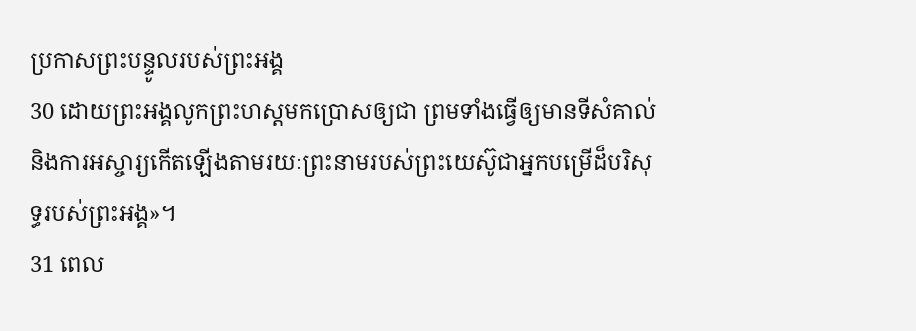ប្រកាសព្រះបន្ទូលរបស់ព្រះអង្គ
30 ដោយព្រះអង្គលូកព្រះហស្ដមកប្រោសឲ្យជា ព្រមទាំងធ្វើឲ្យមានទីសំគាល់ និងការអស្ចារ្យកើតឡើងតាមរយៈព្រះនាមរបស់ព្រះយេស៊ូជាអ្នកបម្រើដ៏បរិសុទ្ធរបស់ព្រះអង្គ»។
31 ពេល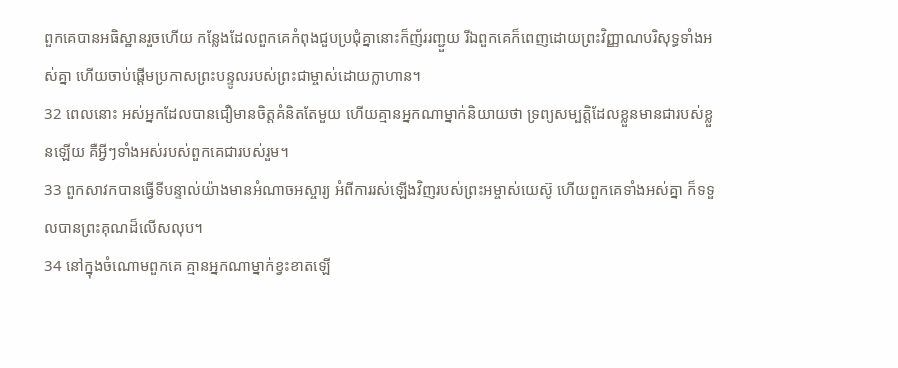ពួកគេបានអធិស្ឋានរួចហើយ កន្លែងដែលពួកគេកំពុងជួបប្រជុំគ្នានោះក៏ញ័ររញ្ជួយ រីឯពួកគេក៏ពេញដោយព្រះវិញ្ញាណបរិសុទ្ធទាំងអស់គ្នា ហើយចាប់ផ្ដើមប្រកាសព្រះបន្ទូលរបស់ព្រះជាម្ចាស់ដោយក្លាហាន។
32 ពេលនោះ អស់អ្នកដែលបានជឿមានចិត្ដគំនិតតែមួយ ហើយគ្មានអ្នកណាម្នាក់និយាយថា ទ្រព្យសម្បត្ដិដែលខ្លួនមានជារបស់ខ្លួនឡើយ គឺអ្វីៗទាំងអស់របស់ពួកគេជារបស់រួម។
33 ពួកសាវកបានធ្វើទីបន្ទាល់យ៉ាងមានអំណាចអស្ចារ្យ អំពីការរស់ឡើងវិញរបស់ព្រះអម្ចាស់យេស៊ូ ហើយពួកគេទាំងអស់គ្នា ក៏ទទួលបានព្រះគុណដ៏លើសលុប។
34 នៅក្នុងចំណោមពួកគេ គ្មានអ្នកណាម្នាក់ខ្វះខាតឡើ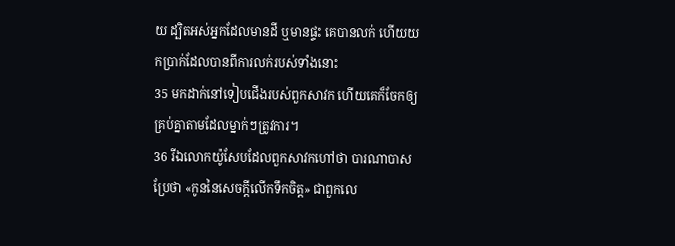យ ដ្បិតអស់អ្នកដែលមានដី ឬមានផ្ទះ គេបានលក់ ហើយយកប្រាក់ដែលបានពីការលក់របស់ទាំងនោះ
35 មកដាក់នៅទៀបជើងរបស់ពួកសាវក ហើយគេក៏ចែកឲ្យគ្រប់គ្នាតាមដែលម្នាក់ៗត្រូវការ។
36 រីឯលោកយ៉ូសែបដែលពួកសាវកហៅថា បារណាបាស ប្រែថា «កូននៃសេចក្ដីលើកទឹកចិត្ដ» ជាពួកលេ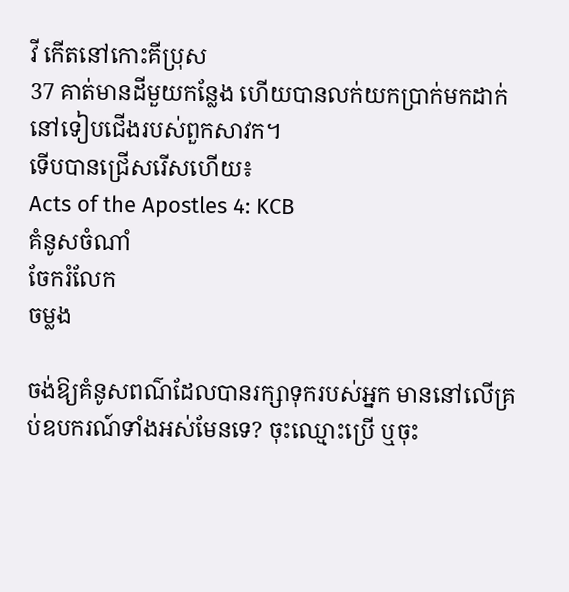វី កើតនៅកោះគីប្រុស
37 គាត់មានដីមួយកន្លែង ហើយបានលក់យកប្រាក់មកដាក់នៅទៀបជើងរបស់ពួកសាវក។
ទើបបានជ្រើសរើសហើយ៖
Acts of the Apostles 4: KCB
គំនូសចំណាំ
ចែករំលែក
ចម្លង

ចង់ឱ្យគំនូសពណ៌ដែលបានរក្សាទុករបស់អ្នក មាននៅលើគ្រប់ឧបករណ៍ទាំងអស់មែនទេ? ចុះឈ្មោះប្រើ ឬចុះ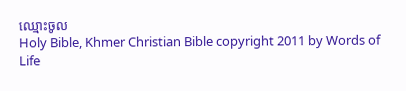ឈ្មោះចូល
Holy Bible, Khmer Christian Bible copyright 2011 by Words of Life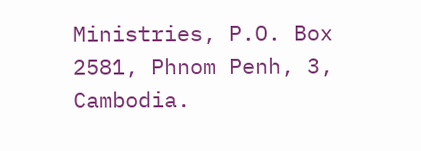Ministries, P.O. Box 2581, Phnom Penh, 3, Cambodia.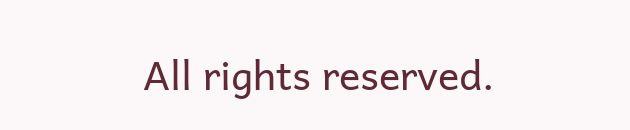All rights reserved.